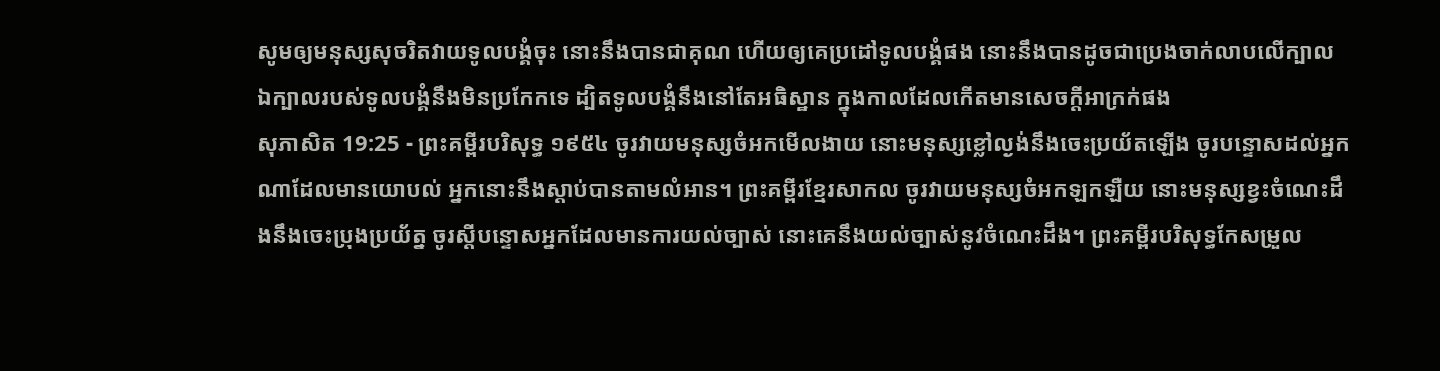សូមឲ្យមនុស្សសុចរិតវាយទូលបង្គំចុះ នោះនឹងបានជាគុណ ហើយឲ្យគេប្រដៅទូលបង្គំផង នោះនឹងបានដូចជាប្រេងចាក់លាបលើក្បាល ឯក្បាលរបស់ទូលបង្គំនឹងមិនប្រកែកទេ ដ្បិតទូលបង្គំនឹងនៅតែអធិស្ឋាន ក្នុងកាលដែលកើតមានសេចក្ដីអាក្រក់ផង
សុភាសិត 19:25 - ព្រះគម្ពីរបរិសុទ្ធ ១៩៥៤ ចូរវាយមនុស្សចំអកមើលងាយ នោះមនុស្សខ្លៅល្ងង់នឹងចេះប្រយ័តឡើង ចូរបន្ទោសដល់អ្នកណាដែលមានយោបល់ អ្នកនោះនឹងស្តាប់បានតាមលំអាន។ ព្រះគម្ពីរខ្មែរសាកល ចូរវាយមនុស្សចំអកឡកឡឺយ នោះមនុស្សខ្វះចំណេះដឹងនឹងចេះប្រុងប្រយ័ត្ន ចូរស្ដីបន្ទោសអ្នកដែលមានការយល់ច្បាស់ នោះគេនឹងយល់ច្បាស់នូវចំណេះដឹង។ ព្រះគម្ពីរបរិសុទ្ធកែសម្រួល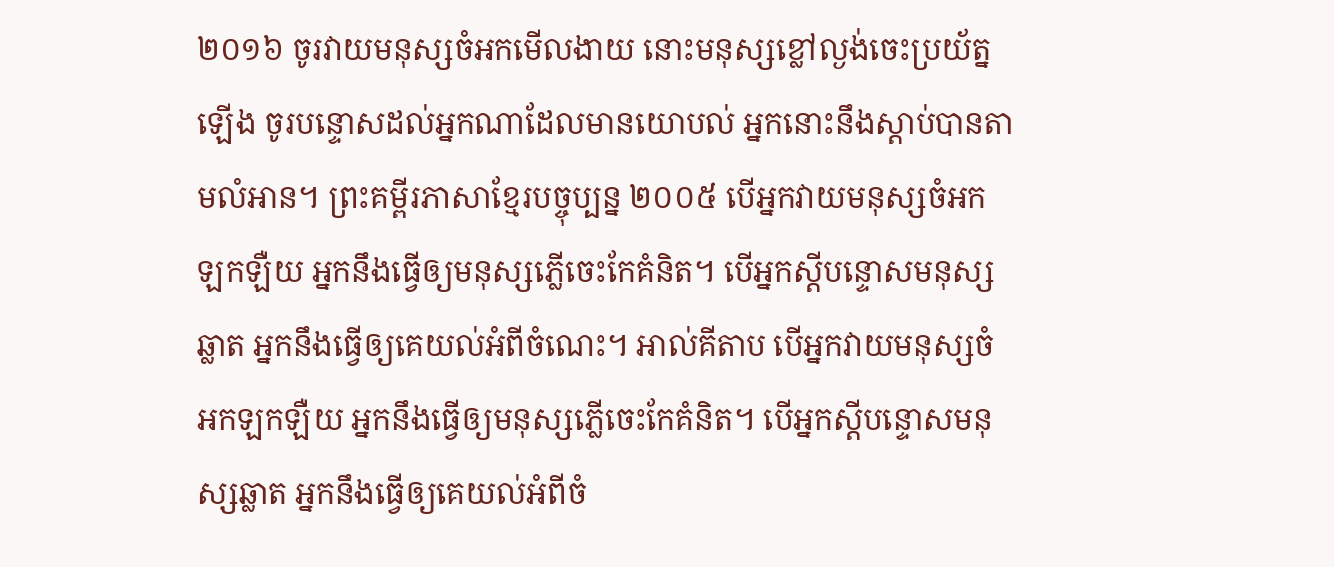២០១៦ ចូរវាយមនុស្សចំអកមើលងាយ នោះមនុស្សខ្លៅល្ងង់ចេះប្រយ័ត្នឡើង ចូរបន្ទោសដល់អ្នកណាដែលមានយោបល់ អ្នកនោះនឹងស្តាប់បានតាមលំអាន។ ព្រះគម្ពីរភាសាខ្មែរបច្ចុប្បន្ន ២០០៥ បើអ្នកវាយមនុស្សចំអកឡកឡឺយ អ្នកនឹងធ្វើឲ្យមនុស្សភ្លើចេះកែគំនិត។ បើអ្នកស្ដីបន្ទោសមនុស្សឆ្លាត អ្នកនឹងធ្វើឲ្យគេយល់អំពីចំណេះ។ អាល់គីតាប បើអ្នកវាយមនុស្សចំអកឡកឡឺយ អ្នកនឹងធ្វើឲ្យមនុស្សភ្លើចេះកែគំនិត។ បើអ្នកស្ដីបន្ទោសមនុស្សឆ្លាត អ្នកនឹងធ្វើឲ្យគេយល់អំពីចំ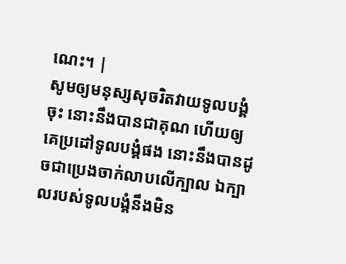ណេះ។ |
សូមឲ្យមនុស្សសុចរិតវាយទូលបង្គំចុះ នោះនឹងបានជាគុណ ហើយឲ្យគេប្រដៅទូលបង្គំផង នោះនឹងបានដូចជាប្រេងចាក់លាបលើក្បាល ឯក្បាលរបស់ទូលបង្គំនឹងមិន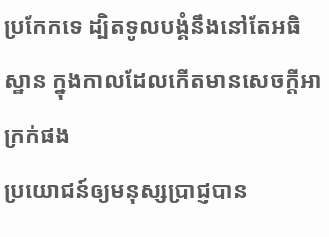ប្រកែកទេ ដ្បិតទូលបង្គំនឹងនៅតែអធិស្ឋាន ក្នុងកាលដែលកើតមានសេចក្ដីអាក្រក់ផង
ប្រយោជន៍ឲ្យមនុស្សប្រាជ្ញបាន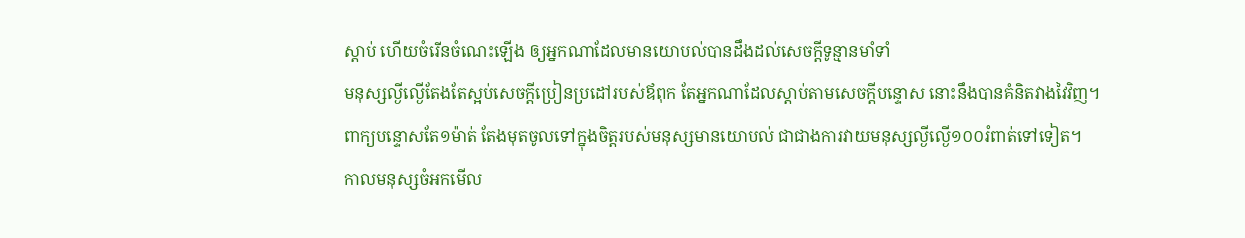ស្តាប់ ហើយចំរើនចំណេះឡើង ឲ្យអ្នកណាដែលមានយោបល់បានដឹងដល់សេចក្ដីទូន្មានមាំទាំ
មនុស្សល្ងីល្ងើតែងតែស្អប់សេចក្ដីប្រៀនប្រដៅរបស់ឪពុក តែអ្នកណាដែលស្តាប់តាមសេចក្ដីបន្ទោស នោះនឹងបានគំនិតវាងវៃវិញ។
ពាក្យបន្ទោសតែ១ម៉ាត់ តែងមុតចូលទៅក្នុងចិត្តរបស់មនុស្សមានយោបល់ ជាជាងការវាយមនុស្សល្ងីល្ងើ១០០រំពាត់ទៅទៀត។
កាលមនុស្សចំអកមើល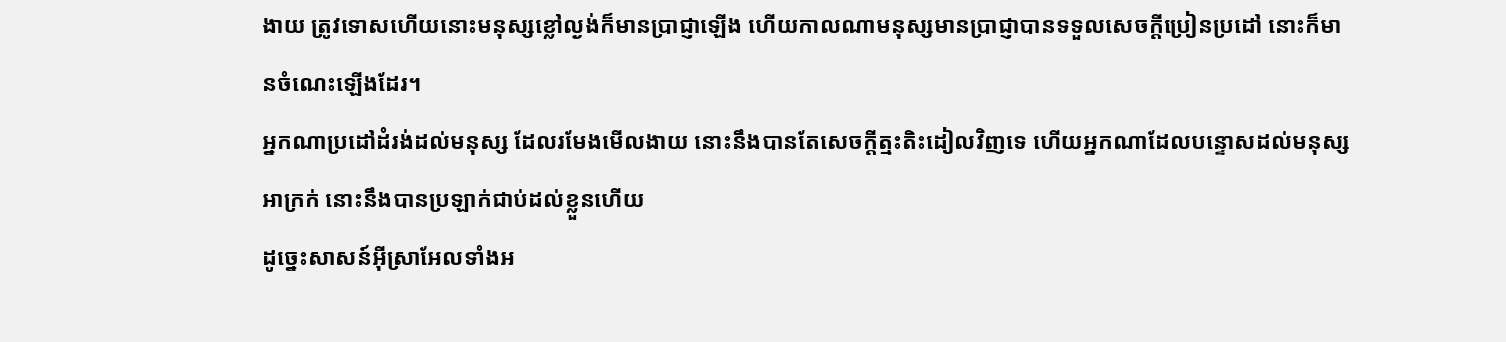ងាយ ត្រូវទោសហើយនោះមនុស្សខ្លៅល្ងង់ក៏មានប្រាជ្ញាឡើង ហើយកាលណាមនុស្សមានប្រាជ្ញាបានទទួលសេចក្ដីប្រៀនប្រដៅ នោះក៏មានចំណេះឡើងដែរ។
អ្នកណាប្រដៅដំរង់ដល់មនុស្ស ដែលរមែងមើលងាយ នោះនឹងបានតែសេចក្ដីត្មះតិះដៀលវិញទេ ហើយអ្នកណាដែលបន្ទោសដល់មនុស្សអាក្រក់ នោះនឹងបានប្រឡាក់ជាប់ដល់ខ្លួនហើយ
ដូច្នេះសាសន៍អ៊ីស្រាអែលទាំងអ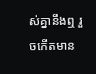ស់គ្នានឹងឮ រួចកើតមាន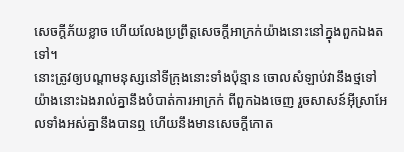សេចក្ដីភ័យខ្លាច ហើយលែងប្រព្រឹត្តសេចក្ដីអាក្រក់យ៉ាងនោះនៅក្នុងពួកឯងតទៅ។
នោះត្រូវឲ្យបណ្តាមនុស្សនៅទីក្រុងនោះទាំងប៉ុន្មាន ចោលសំឡាប់វានឹងថ្មទៅ យ៉ាងនោះឯងរាល់គ្នានឹងបំបាត់ការអាក្រក់ ពីពួកឯងចេញ រួចសាសន៍អ៊ីស្រាអែលទាំងអស់គ្នានឹងបានឮ ហើយនឹងមានសេចក្ដីកោត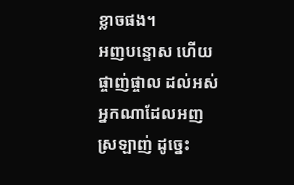ខ្លាចផង។
អញបន្ទោស ហើយផ្ចាញ់ផ្ចាល ដល់អស់អ្នកណាដែលអញស្រឡាញ់ ដូច្នេះ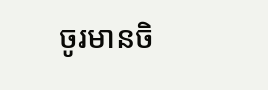ចូរមានចិ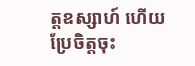ត្តឧស្សាហ៍ ហើយប្រែចិត្តចុះ